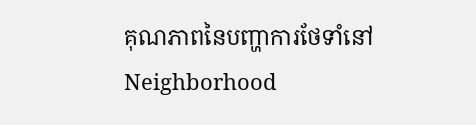គុណភាពនៃបញ្ហាការថែទាំនៅ Neighborhood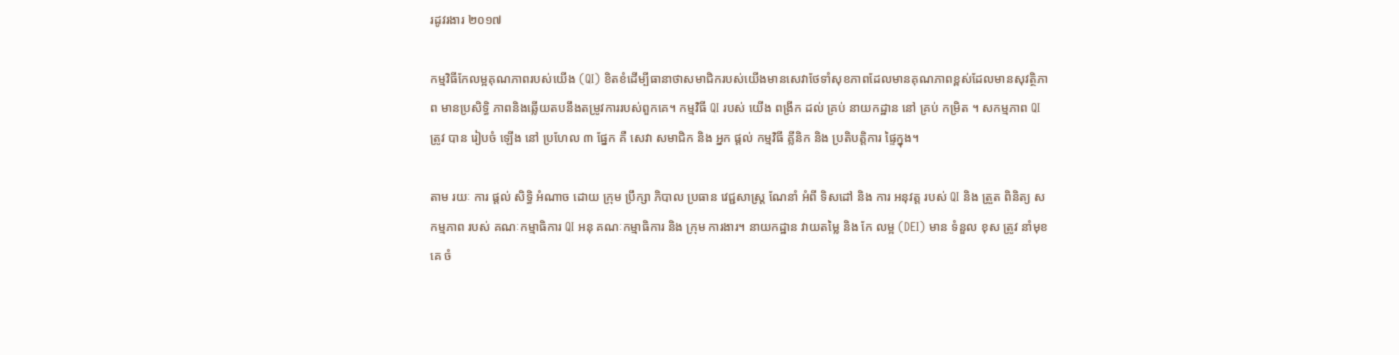រដូវរងារ ២០១៧

កម្មវិធីកែលម្អគុណភាពរបស់យើង (QI) ខិតខំដើម្បីធានាថាសមាជិករបស់យើងមានសេវាថែទាំសុខភាពដែលមានគុណភាពខ្ពស់ដែលមានសុវត្ថិភាព មានប្រសិទ្ធិ ភាពនិងឆ្លើយតបនឹងតម្រូវការរបស់ពួកគេ។ កម្មវិធី QI របស់ យើង ពង្រីក ដល់ គ្រប់ នាយកដ្ឋាន នៅ គ្រប់ កម្រិត ។ សកម្មភាព QI ត្រូវ បាន រៀបចំ ឡើង នៅ ប្រហែល ៣ ផ្នែក គឺ សេវា សមាជិក និង អ្នក ផ្ដល់ កម្មវិធី គ្លីនិក និង ប្រតិបត្តិការ ផ្ទៃក្នុង។

តាម រយៈ ការ ផ្តល់ សិទ្ធិ អំណាច ដោយ ក្រុម ប្រឹក្សា ភិបាល ប្រធាន វេជ្ជសាស្ត្រ ណែនាំ អំពី ទិសដៅ និង ការ អនុវត្ត របស់ QI និង ត្រួត ពិនិត្យ សកម្មភាព របស់ គណៈកម្មាធិការ QI អនុ គណៈកម្មាធិការ និង ក្រុម ការងារ។ នាយកដ្ឋាន វាយតម្លៃ និង កែ លម្អ (DEI) មាន ទំនួល ខុស ត្រូវ នាំមុខ គេ ចំ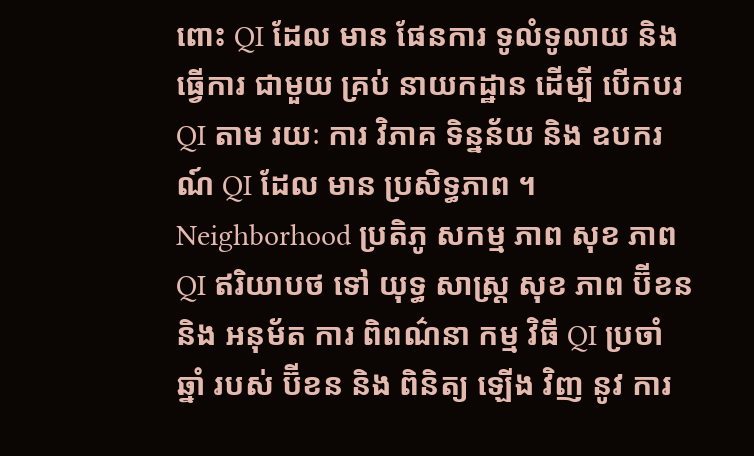ពោះ QI ដែល មាន ផែនការ ទូលំទូលាយ និង ធ្វើការ ជាមួយ គ្រប់ នាយកដ្ឋាន ដើម្បី បើកបរ QI តាម រយៈ ការ វិភាគ ទិន្នន័យ និង ឧបករណ៍ QI ដែល មាន ប្រសិទ្ធភាព ។ Neighborhood ប្រតិភូ សកម្ម ភាព សុខ ភាព QI ឥរិយាបថ ទៅ យុទ្ធ សាស្ត្រ សុខ ភាព ប៊ីខន និង អនុម័ត ការ ពិពណ៌នា កម្ម វិធី QI ប្រចាំ ឆ្នាំ របស់ ប៊ីខន និង ពិនិត្យ ឡើង វិញ នូវ ការ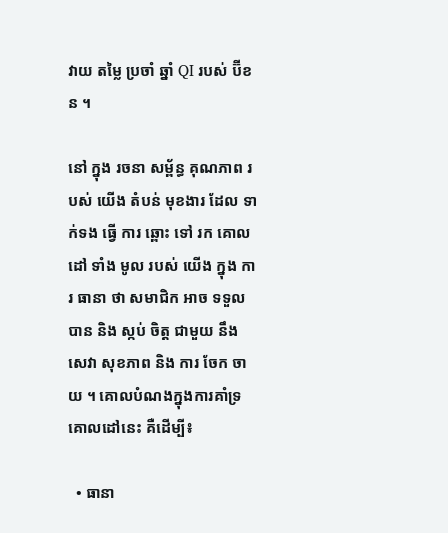វាយ តម្លៃ ប្រចាំ ឆ្នាំ QI របស់ ប៊ីខន ។

នៅ ក្នុង រចនា សម្ព័ន្ធ គុណភាព របស់ យើង តំបន់ មុខងារ ដែល ទាក់ទង ធ្វើ ការ ឆ្ពោះ ទៅ រក គោលដៅ ទាំង មូល របស់ យើង ក្នុង ការ ធានា ថា សមាជិក អាច ទទួល បាន និង ស្កប់ ចិត្ដ ជាមួយ នឹង សេវា សុខភាព និង ការ ចែក ចាយ ។ គោលបំណងក្នុងការគាំទ្រគោលដៅនេះ គឺដើម្បី៖

  • ធានា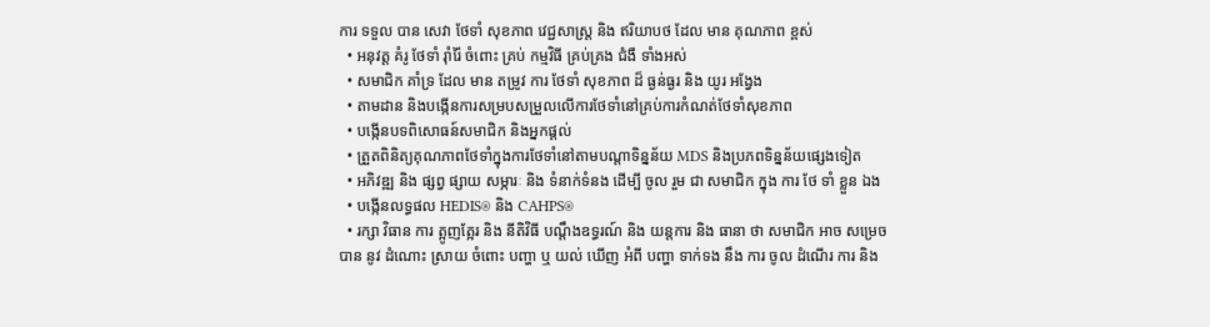ការ ទទួល បាន សេវា ថែទាំ សុខភាព វេជ្ជសាស្ត្រ និង ឥរិយាបថ ដែល មាន គុណភាព ខ្ពស់
  • អនុវត្ត គំរូ ថែទាំ រ៉ាំរ៉ៃ ចំពោះ គ្រប់ កម្មវិធី គ្រប់គ្រង ជំងឺ ទាំងអស់
  • សមាជិក គាំទ្រ ដែល មាន តម្រូវ ការ ថែទាំ សុខភាព ដ៏ ធ្ងន់ធ្ងរ និង យូរ អង្វែង
  • តាមដាន និងបង្កើនការសម្របសម្រួលលើការថែទាំនៅគ្រប់ការកំណត់ថែទាំសុខភាព
  • បង្កើនបទពិសោធន៍សមាជិក និងអ្នកផ្តល់
  • ត្រួតពិនិត្យគុណភាពថែទាំក្នុងការថែទាំនៅតាមបណ្តាទិន្នន័យ MDS និងប្រភពទិន្នន័យផ្សេងទៀត
  • អភិវឌ្ឍ និង ផ្សព្វ ផ្សាយ សម្ភារៈ និង ទំនាក់ទំនង ដើម្បី ចូល រួម ជា សមាជិក ក្នុង ការ ថែ ទាំ ខ្លួន ឯង
  • បង្កើនលទ្ធផល HEDIS® និង CAHPS®
  • រក្សា វិធាន ការ ត្អូញត្អែរ និង នីតិវិធី បណ្តឹងឧទ្ធរណ៍ និង យន្តការ និង ធានា ថា សមាជិក អាច សម្រេច បាន នូវ ដំណោះ ស្រាយ ចំពោះ បញ្ហា ឬ យល់ ឃើញ អំពី បញ្ហា ទាក់ទង នឹង ការ ចូល ដំណើរ ការ និង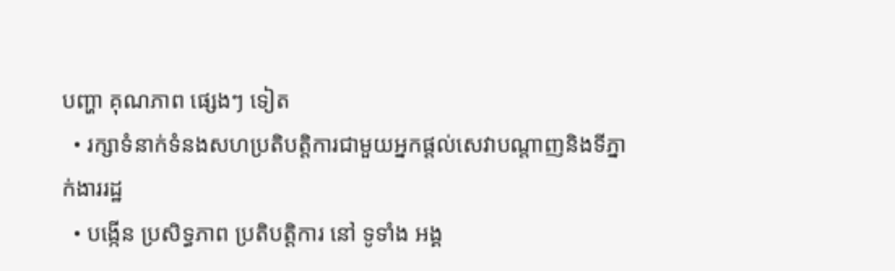បញ្ហា គុណភាព ផ្សេងៗ ទៀត
  • រក្សាទំនាក់ទំនងសហប្រតិបត្តិការជាមួយអ្នកផ្តល់សេវាបណ្តាញនិងទីភ្នាក់ងាររដ្ឋ
  • បង្កើន ប្រសិទ្ធភាព ប្រតិបត្តិការ នៅ ទូទាំង អង្គ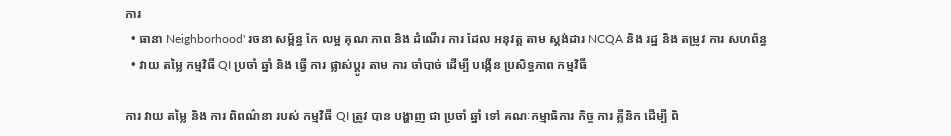ការ
  • ធានា Neighborhood' រចនា សម្ព័ន្ធ កែ លម្អ គុណ ភាព និង ដំណើរ ការ ដែល អនុវត្ត តាម ស្តង់ដារ NCQA និង រដ្ឋ និង តម្រូវ ការ សហព័ន្ធ
  • វាយ តម្លៃ កម្មវិធី QI ប្រចាំ ឆ្នាំ និង ធ្វើ ការ ផ្លាស់ប្ដូរ តាម ការ ចាំបាច់ ដើម្បី បង្កើន ប្រសិទ្ធភាព កម្មវិធី

ការ វាយ តម្លៃ និង ការ ពិពណ៌នា របស់ កម្មវិធី QI ត្រូវ បាន បង្ហាញ ជា ប្រចាំ ឆ្នាំ ទៅ គណៈកម្មាធិការ កិច្ច ការ គ្លីនិក ដើម្បី ពិ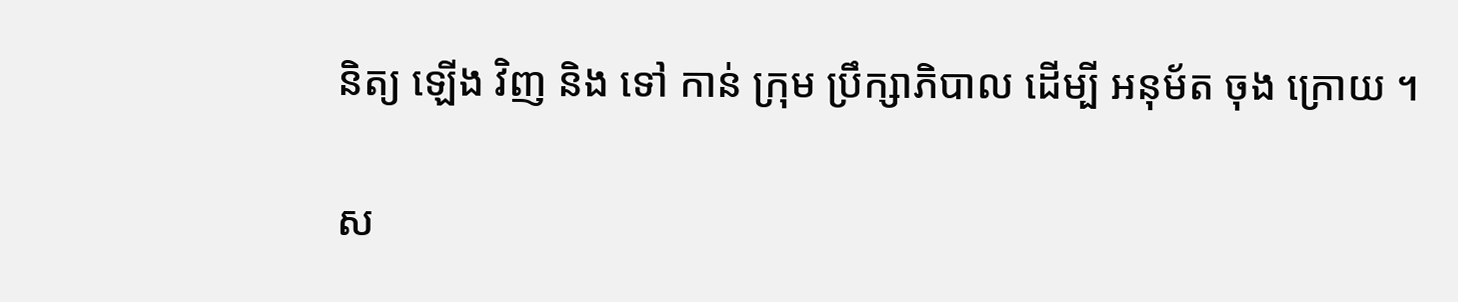និត្យ ឡើង វិញ និង ទៅ កាន់ ក្រុម ប្រឹក្សាភិបាល ដើម្បី អនុម័ត ចុង ក្រោយ ។

ស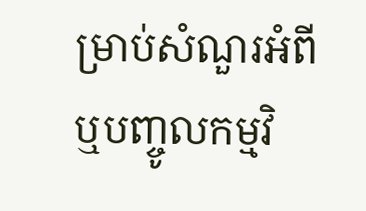ម្រាប់សំណួរអំពី ឬបញ្ចូលកម្មវិ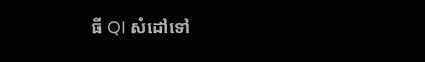ធី QI សំដៅទៅ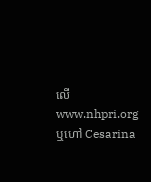លើ www.nhpri.org ឬហៅ Cesarina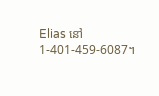Elias នៅ 1-401-459-6087។